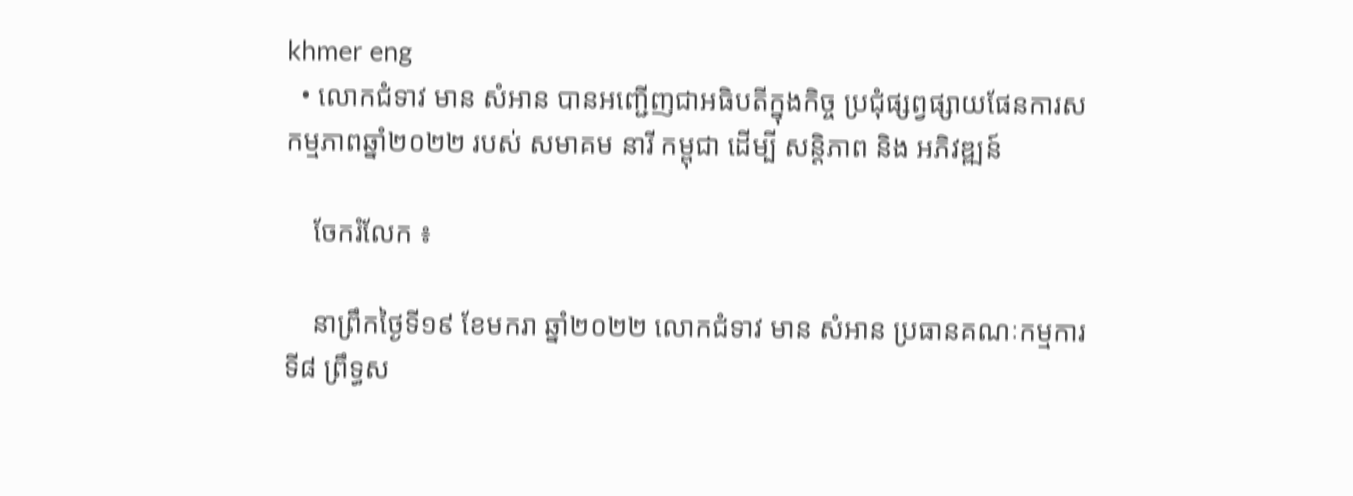khmer eng
  • លោកជំទាវ មាន សំអាន បានអញ្ជើញជាអធិបតីក្នុងកិច្ច ប្រជុំផ្សព្វផ្សាយផែនការសកម្មភាពឆ្នាំ២០២២ របស់ សមាគម នារី កម្ពុជា ដេីម្បី សន្តិភាព និង អភិវឌ្ឍន៍

    ចែករំលែក ៖

    នាព្រឹកថ្ងៃទី១៩ ខែមករា ឆ្នាំ២០២២ លោកជំទាវ មាន សំអាន ប្រធានគណៈកម្មការទី៨ ព្រឹទ្ធស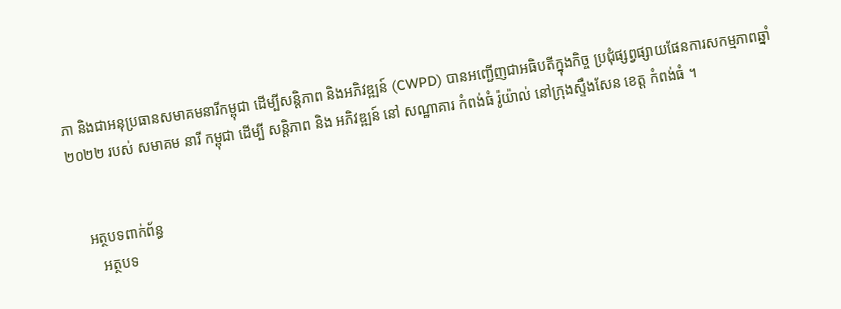ភា និងជាអនុប្រធានសមាគមនារីកម្ពុជា ដើម្បីសន្តិភាព និងអភិវឌ្ឍន៍ (CWPD) បានអញ្ជើញជាអធិបតីក្នុងកិច្ច ប្រជុំផ្សព្វផ្សាយផែនការសកម្មភាពឆ្នាំ២០២២ របស់ សមាគម នារី កម្ពុជា ដេីម្បី សន្តិភាព និង អភិវឌ្ឍន៍ នៅ សណ្ឋាគារ កំពង់ធំ រ៉ូយ៉ាល់ នៅក្រុងស្ទឹងសែន ខេត្ត កំពង់ធំ ។


    អត្ថបទពាក់ព័ន្ធ
       អត្ថបទ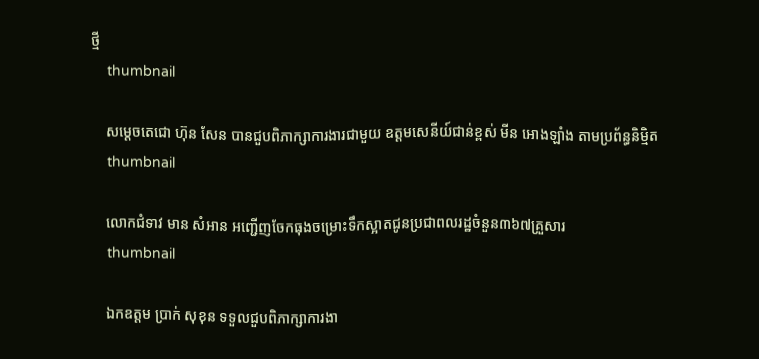ថ្មី
    thumbnail

    សម្ដេចតេជោ ហ៊ុន សែន បានជួបពិភាក្សាការងារជាមួយ ឧត្តមសេនីយ៍ជាន់ខ្ពស់ មីន អោងឡាំង តាមប្រព័ន្ធនិម្មិត
    thumbnail

    លោកជំទាវ មាន សំអាន អញ្ជើញចែកធុងចម្រោះទឹកស្អាតជូនប្រជាពលរដ្ឋចំនួន៣៦៧គ្រួសារ
    thumbnail

    ឯកឧត្តម ប្រាក់ សុខុន ទទួលជួបពិភាក្សាការងា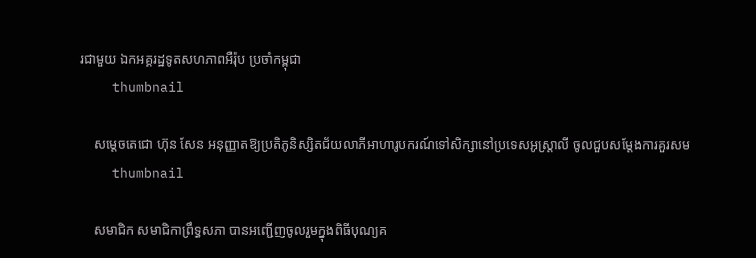រជាមួយ ឯកអគ្គរដ្ឋទូតសហភាពអឺរ៉ុប ប្រចាំកម្ពុជា
    thumbnail

    សម្ដេចតេជោ ហ៊ុន សែន អនុញ្ញាតឱ្យប្រតិភូនិស្សិតជ័យលាភីអាហារូបករណ៍ទៅសិក្សានៅប្រទេសអូស្រ្តាលី ចូលជួបសម្តែងការគួរសម
    thumbnail

    សមាជិក សមាជិកាព្រឹទ្ធសភា បានអញ្ជើញចូលរួមក្នុងពិធីបុណ្យគ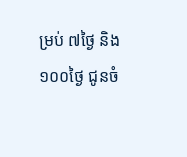ម្រប់ ៧ថ្ងៃ និង១០០ថ្ងៃ ជូនចំ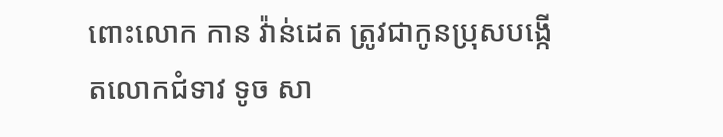ពោះលោក កាន វ៉ាន់ដេត ត្រូវជាកូនប្រុសបង្កើតលោកជំទាវ ទូច សា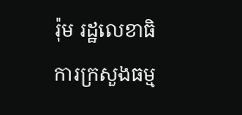រ៉ុម រដ្ឋលេខាធិការក្រសួងធម្ម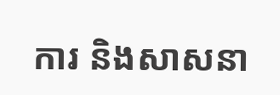ការ និងសាសនា